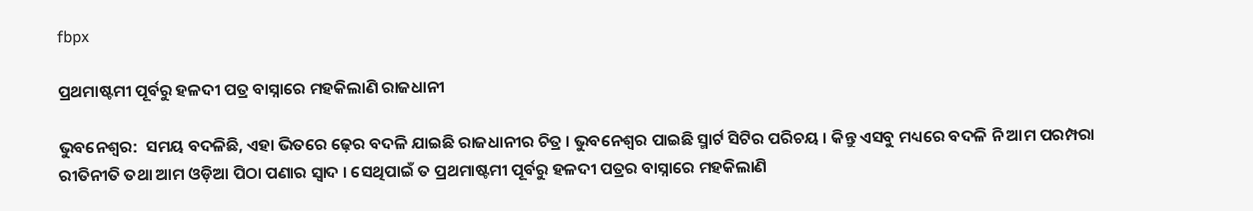fbpx

ପ୍ରଥମାଷ୍ଟମୀ ପୂର୍ବରୁ ହଳଦୀ ପତ୍ର ବାସ୍ନାରେ ମହକିଲାଣି ରାଜଧାନୀ

ଭୁବନେଶ୍ୱର:  ସମୟ ବଦଳିଛି, ଏହା ଭିତରେ ଢ଼େର ବଦଳି ଯାଇଛି ରାଜଧାନୀର ଚିତ୍ର । ଭୁବନେଶ୍ୱର ପାଇଛି ସ୍ମାର୍ଟ ସିଟିର ପରିଚୟ । କିନ୍ତୁ ଏସବୁ ମଧ୍ୟରେ ବଦଳି ନି ଆମ ପରମ୍ପରା ରୀତିନୀତି ତଥା ଆମ ଓଡ଼ିଆ ପିଠା ପଣାର ସ୍ୱାଦ । ସେଥିପାଇଁ ତ ପ୍ରଥମାଷ୍ଟମୀ ପୂର୍ବରୁ ହଳଦୀ ପତ୍ରର ବାସ୍ନାରେ ମହକିଲାଣି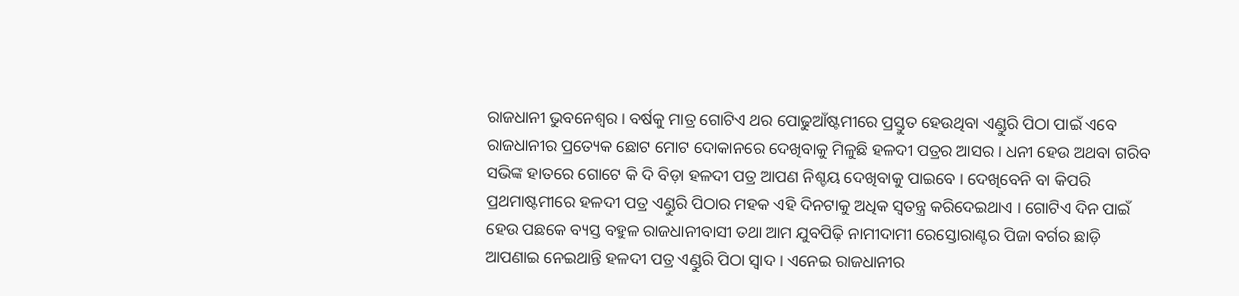ରାଜଧାନୀ ଭୁବନେଶ୍ଵର । ବର୍ଷକୁ ମାତ୍ର ଗୋଟିଏ ଥର ପୋଢୁଆଁଷ୍ଟମୀରେ ପ୍ରସ୍ତୁତ ହେଉଥିବା ଏଣ୍ଡୁରି ପିଠା ପାଇଁ ଏବେ ରାଜଧାନୀର ପ୍ରତ୍ୟେକ ଛୋଟ ମୋଟ ଦୋକାନରେ ଦେଖିବାକୁ ମିଳୁଛି ହଳଦୀ ପତ୍ରର ଆସର । ଧନୀ ହେଉ ଅଥବା ଗରିବ ସଭିଙ୍କ ହାତରେ ଗୋଟେ କି ଦି ବିଡ଼ା ହଳଦୀ ପତ୍ର ଆପଣ ନିଶ୍ଚୟ ଦେଖିବାକୁ ପାଇବେ । ଦେଖିବେନି ବା କିପରି ପ୍ରଥମାଷ୍ଟମୀରେ ହଳଦୀ ପତ୍ର ଏଣ୍ଡୁରି ପିଠାର ମହକ ଏହି ଦିନଟାକୁ ଅଧିକ ସ୍ୱତନ୍ତ୍ର କରିଦେଇଥାଏ । ଗୋଟିଏ ଦିନ ପାଇଁ ହେଉ ପଛକେ ବ୍ୟସ୍ତ ବହୁଳ ରାଜଧାନୀବାସୀ ତଥା ଆମ ଯୁବପିଢ଼ି ନାମୀଦାମୀ ରେସ୍ତୋରାଣ୍ଟର ପିଜା ବର୍ଗର ଛାଡ଼ି ଆପଣାଇ ନେଇଥାନ୍ତି ହଳଦୀ ପତ୍ର ଏଣ୍ଡୁରି ପିଠା ସ୍ୱାଦ । ଏନେଇ ରାଜଧାନୀର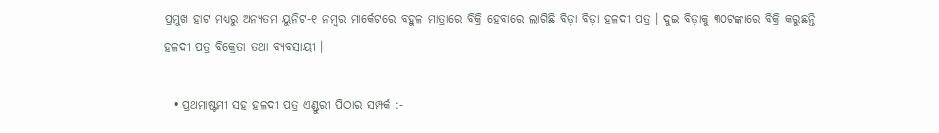ପ୍ରମୁଖ ହାଟ ମଧ୍ୟରୁ ଅନ୍ୟତମ ୟୁନିଟ-୧ ନମ୍ବର ମାର୍କେଟରେ ବହୁଳ ମାତ୍ରାରେ ବିକ୍ରି ହେବାରେ ଲାଗିଛି ବିଡ଼ା ବିଡ଼ା ହଳଦୀ ପତ୍ର । ଦୁଇ ବିଡ଼ାକୁ ୩୦ଟଙ୍କାରେ ବିକ୍ରି କରୁଛନ୍ତି ହଳଦୀ ପତ୍ର ବିକ୍ରେତା ତଥା ବ୍ୟବସାୟୀ ।

  • ପ୍ରଥମାଷ୍ଟମୀ ସହ ହଳଦୀ ପତ୍ର ଏଣ୍ଡୁରୀ ପିଠାର ସମ୍ପର୍କ :-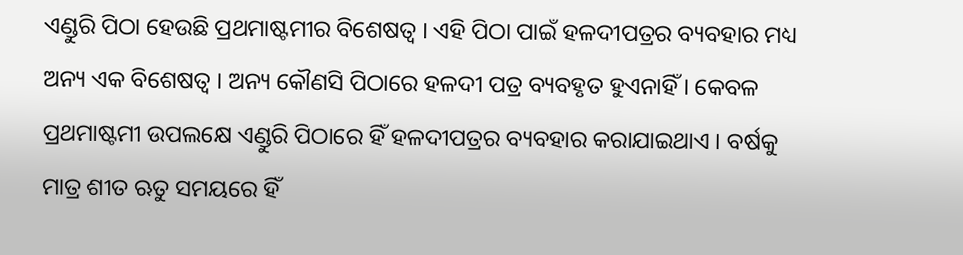ଏଣ୍ଡୁରି ପିଠା ହେଉଛି ପ୍ରଥମାଷ୍ଟମୀର ବିଶେଷତ୍ୱ । ଏହି ପିଠା ପାଇଁ ହଳଦୀପତ୍ରର ବ୍ୟବହାର ମଧ୍ୟ ଅନ୍ୟ ଏକ ବିଶେଷତ୍ୱ । ଅନ୍ୟ କୌଣସି ପିଠାରେ ହଳଦୀ ପତ୍ର ବ୍ୟବହୃତ ହୁଏନାହିଁ । କେବଳ ପ୍ରଥମାଷ୍ଟମୀ ଉପଲକ୍ଷେ ଏଣ୍ଡୁରି ପିଠାରେ ହିଁ ହଳଦୀପତ୍ରର ବ୍ୟବହାର କରାଯାଇଥାଏ । ବର୍ଷକୁ ମାତ୍ର ଶୀତ ଋତୁ ସମୟରେ ହିଁ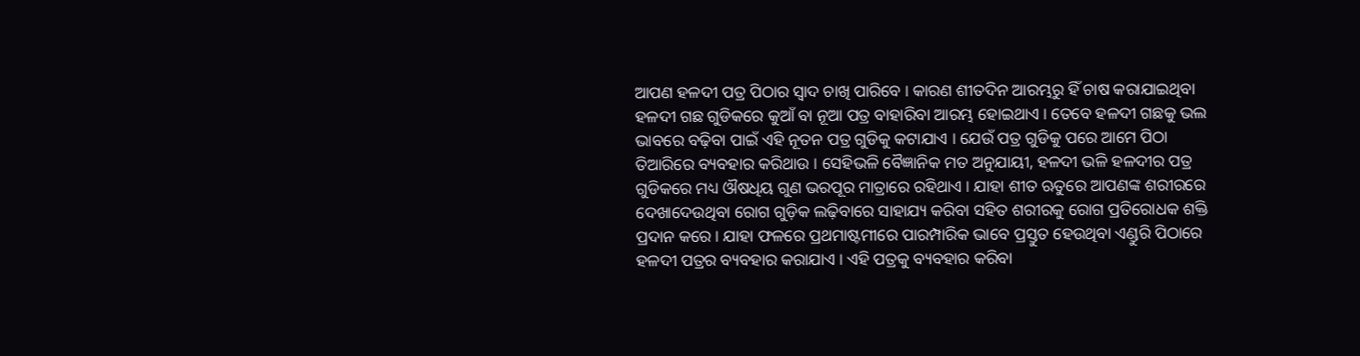ଆପଣ ହଳଦୀ ପତ୍ର ପିଠାର ସ୍ୱାଦ ଚାଖି ପାରିବେ । କାରଣ ଶୀତଦିନ ଆରମ୍ଭରୁ ହିଁ ଚାଷ କରାଯାଇଥିବା ହଳଦୀ ଗଛ ଗୁଡିକରେ କୁଆଁ ବା ନୂଆ ପତ୍ର ବାହାରିବା ଆରମ୍ଭ ହୋଇଥାଏ । ତେବେ ହଳଦୀ ଗଛକୁ ଭଲ ଭାବରେ ବଢ଼ିବା ପାଇଁ ଏହି ନୂତନ ପତ୍ର ଗୁଡିକୁ କଟାଯାଏ । ଯେଉଁ ପତ୍ର ଗୁଡିକୁ ପରେ ଆମେ ପିଠା ତିଆରିରେ ବ୍ୟବହାର କରିଥାଉ । ସେହିଭଳି ବୈଜ୍ଞାନିକ ମତ ଅନୁଯାୟୀ, ହଳଦୀ ଭଳି ହଳଦୀର ପତ୍ର ଗୁଡିକରେ ମଧ୍ୟ ଔଷଧିୟ ଗୁଣ ଭରପୂର ମାତ୍ରାରେ ରହିଥାଏ । ଯାହା ଶୀତ ଋତୁରେ ଆପଣଙ୍କ ଶରୀରରେ ଦେଖାଦେଉଥିବା ରୋଗ ଗୁଡ଼ିକ ଲଢ଼ିବାରେ ସାହାଯ୍ୟ କରିବା ସହିତ ଶରୀରକୁ ରୋଗ ପ୍ରତିରୋଧକ ଶକ୍ତି ପ୍ରଦାନ କରେ । ଯାହା ଫଳରେ ପ୍ରଥମାଷ୍ଟମୀରେ ପାରମ୍ପାରିକ ଭାବେ ପ୍ରସ୍ତୁତ ହେଉଥିବା ଏଣ୍ଡୁରି ପିଠାରେ ହଳଦୀ ପତ୍ରର ବ୍ୟବହାର କରାଯାଏ । ଏହି ପତ୍ରକୁ ବ୍ୟବହାର କରିବା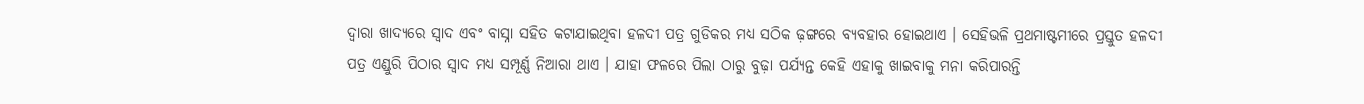ଦ୍ୱାରା ଖାଦ୍ୟରେ ସ୍ୱାଦ ଏବଂ ବାସ୍ନା ସହିତ କଟାଯାଇଥିବା ହଳଦୀ ପତ୍ର ଗୁଡିକର ମଧ୍ୟ ସଠିକ ଢ଼ଙ୍ଗରେ ବ୍ୟବହାର ହୋଇଥାଏ । ସେହିଭଳି ପ୍ରଥମାଷ୍ଟମୀରେ ପ୍ରସ୍ତୁତ ହଳଦୀ ପତ୍ର ଏଣ୍ଡୁରି ପିଠାର ସ୍ୱାଦ ମଧ୍ୟ ସମ୍ପୂର୍ଣ୍ଣ ନିଆରା ଥାଏ । ଯାହା ଫଳରେ ପିଲା ଠାରୁ ବୁଢ଼ା ପର୍ଯ୍ୟନ୍ତ କେହି ଏହାକୁ ଖାଇବାକୁ ମନା କରିପାରନ୍ତି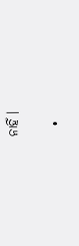ନାହିଁ ।

  •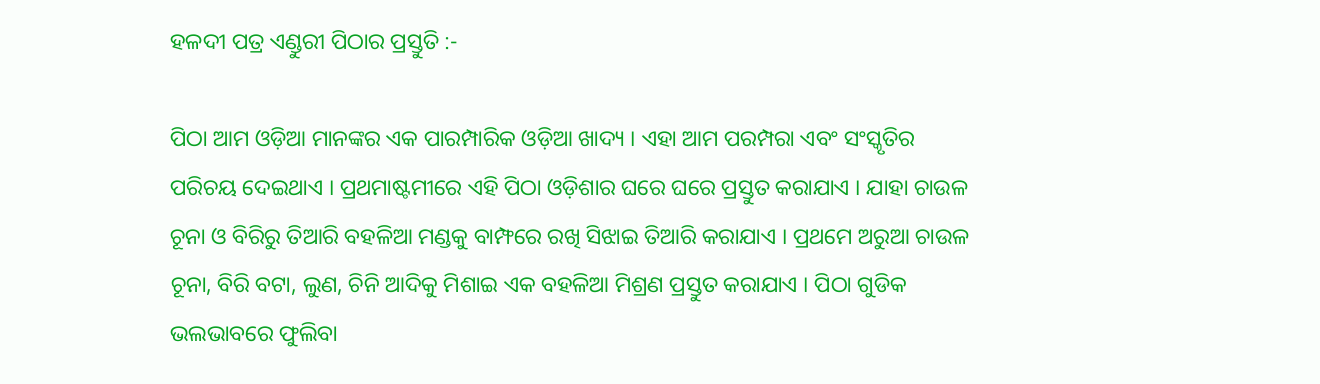ହଳଦୀ ପତ୍ର ଏଣ୍ଡୁରୀ ପିଠାର ପ୍ରସ୍ତୁତି :-

ପିଠା ଆମ ଓଡ଼ିଆ ମାନଙ୍କର ଏକ ପାରମ୍ପାରିକ ଓଡ଼ିଆ ଖାଦ୍ୟ । ଏହା ଆମ ପରମ୍ପରା ଏବଂ ସଂସ୍କୃତିର ପରିଚୟ ଦେଇଥାଏ । ପ୍ରଥମାଷ୍ଟମୀରେ ଏହି ପିଠା ଓଡ଼ିଶାର ଘରେ ଘରେ ପ୍ରସ୍ତୁତ କରାଯାଏ । ଯାହା ଚାଉଳ ଚୂନା ଓ ବିରିରୁ ତିଆରି ବହଳିଆ ମଣ୍ଡକୁ ବାମ୍ଫରେ ରଖି ସିଝାଇ ତିଆରି କରାଯାଏ । ପ୍ରଥମେ ଅରୁଆ ଚାଉଳ ଚୂନା, ବିରି ବଟା, ଲୁଣ, ଚିନି ଆଦିକୁ ମିଶାଇ ଏକ ବହଳିଆ ମିଶ୍ରଣ ପ୍ରସ୍ତୁତ କରାଯାଏ । ପିଠା ଗୁଡିକ ଭଲଭାବରେ ଫୁଲିବା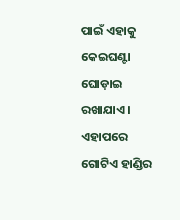ପାଇଁ ଏହାକୁ କେଇଘଣ୍ଟା ଘୋଡ଼ାଇ ରଖାଯାଏ । ଏହାପରେ ଗୋଟିଏ ହାଣ୍ଡିର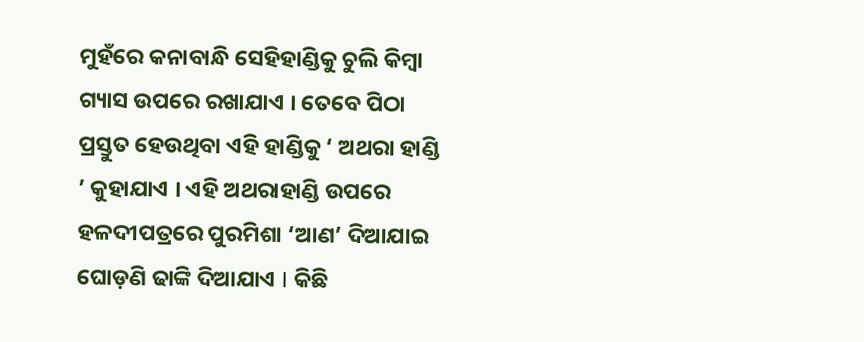ମୁହଁରେ କନାବାନ୍ଧି ସେହିହାଣ୍ଡିକୁ ଚୁଲି କିମ୍ବା ଗ୍ୟାସ ଉପରେ ରଖାଯାଏ । ତେବେ ପିଠା ପ୍ରସ୍ତୁତ ହେଉଥିବା ଏହି ହାଣ୍ଡିକୁ ‘ ଅଥରା ହାଣ୍ଡି ’ କୁହାଯାଏ । ଏହି ଅଥରାହାଣ୍ଡି ଉପରେ ହଳଦୀପତ୍ରରେ ପୁରମିଶା ‘ଆଣ’ ଦିଆଯାଇ ଘୋଡ଼ଣି ଢାଙ୍କି ଦିଆଯାଏ I କିଛି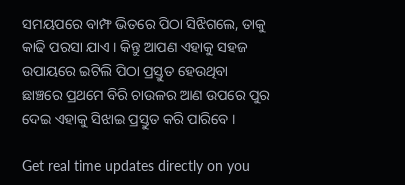ସମୟପରେ ବାମ୍ଫ ଭିତରେ ପିଠା ସିଝିଗଲେ, ତାକୁ କାଢି ପରସା ଯାଏ । କିନ୍ତୁ ଆପଣ ଏହାକୁ ସହଜ ଉପାୟରେ ଇଟିଲି ପିଠା ପ୍ରସ୍ତୁତ ହେଉଥିବା ଛାଞ୍ଚରେ ପ୍ରଥମେ ବିରି ଚାଉଳର ଆଣ ଉପରେ ପୁର ଦେଇ ଏହାକୁ ସିଝାଇ ପ୍ରସ୍ତୁତ କରି ପାରିବେ ।

Get real time updates directly on you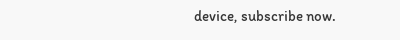device, subscribe now.